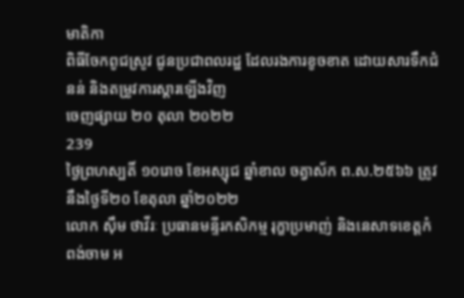មាតិកា
ពិធីចែកពូជស្រូវ ជូនប្រជាពលរដ្ឋ ដែលរងការខូចខាត ដោយសារទឹកជំនន់ និងតម្រូវការស្តារឡើងវិញ
ចេញផ្សាយ ២០ តុលា ២០២២
239
ថ្ងៃព្រហស្បតិ៍ ១០រោច ខែអស្សុជ ឆ្នាំខាល ចត្វាស័ក ព.ស.២៥៦៦ ត្រូវនឹងថ្ងៃទី២០ ខែតុលា ឆ្នាំ២០២២
លោក ស៊ឹម ថាវីរៈ ប្រធានមន្ទីរកសិកម្ម រុក្ខាប្រមាញ់ និងនេសាទខេត្តកំពង់ចាម អ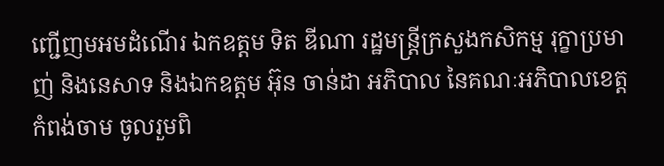ញ្ជើញមអមដំណើរ ឯកឧត្តម ទិត ឌីណា រដ្ឋមន្ត្រីក្រសួងកសិកម្ម រុក្ខាប្រមាញ់ និងនេសាទ និងឯកឧត្តម អ៊ុន ចាន់ដា អភិបាល នៃគណៈអភិបាលខេត្តកំពង់ចាម ចូលរួមពិ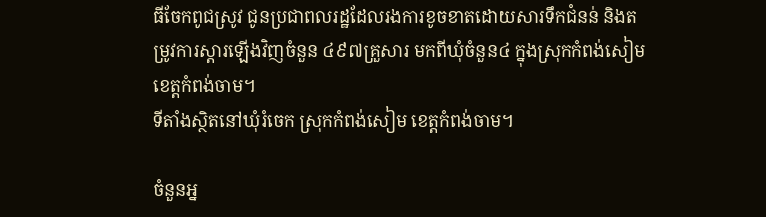ធីចែកពូជស្រូវ ជូនប្រជាពលរដ្ឋដែលរងការខូចខាតដោយសារទឹកជំនន់ និងតម្រូវការស្ដារឡើងវិញចំនួន ៤៩៧គ្រួសារ មកពីឃុំចំនួន៤ ក្នុងស្រុកកំពង់សៀម ខេត្តកំពង់ចាម។
ទីតាំងស្ថិតនៅឃុំរំចេក ស្រុកកំពង់សៀម ខេត្តកំពង់ចាម។

ចំនួនអ្ន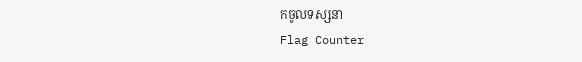កចូលទស្សនា
Flag Counter